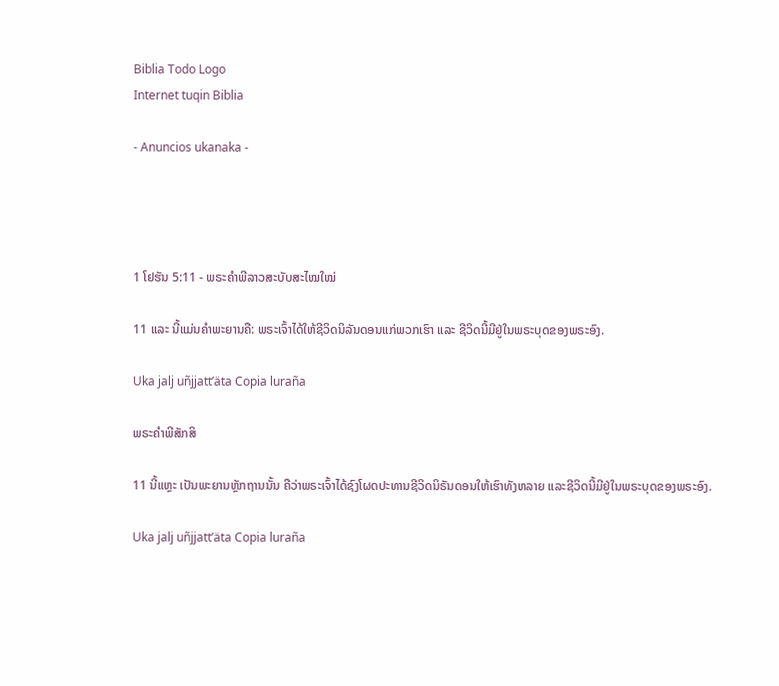Biblia Todo Logo
Internet tuqin Biblia

- Anuncios ukanaka -




1 ໂຢຮັນ 5:11 - ພຣະຄຳພີລາວສະບັບສະໄໝໃໝ່

11 ແລະ ນີ້ແມ່ນຄຳພະຍານຄື: ພຣະເຈົ້າໄດ້ໃຫ້ຊີວິດນິລັນດອນແກ່ພວກເຮົາ ແລະ ຊີວິດນີ້ມີຢູ່ໃນພຣະບຸດຂອງພຣະອົງ.

Uka jalj uñjjattʼäta Copia luraña

ພຣະຄຳພີສັກສິ

11 ນີ້ແຫຼະ ເປັນພະຍານຫຼັກຖານນັ້ນ ຄືວ່າພຣະເຈົ້າໄດ້ຊົງໂຜດປະທານຊີວິດນິຣັນດອນໃຫ້ເຮົາທັງຫລາຍ ແລະຊີວິດນີ້ມີຢູ່ໃນພຣະບຸດຂອງພຣະອົງ.

Uka jalj uñjjattʼäta Copia luraña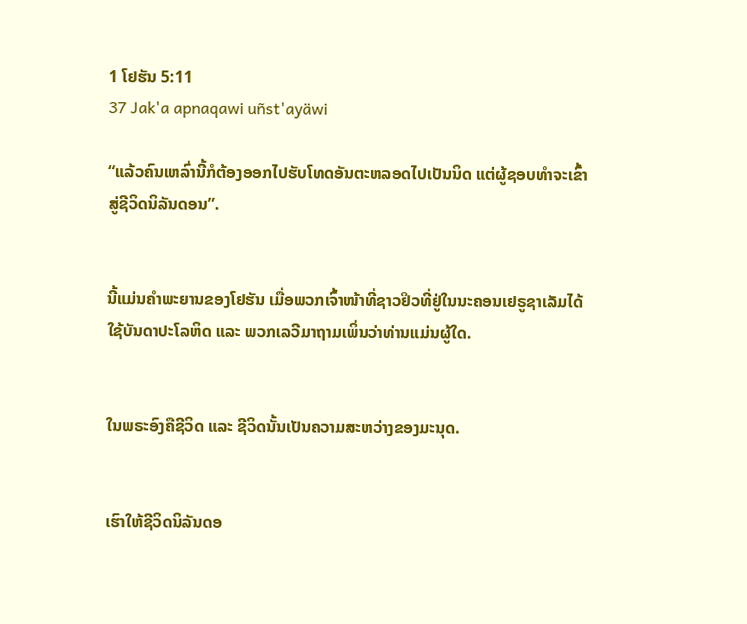1 ໂຢຮັນ 5:11
37 Jak'a apnaqawi uñst'ayäwi

“ແລ້ວຄົນເຫລົ່ານີ້ກໍຕ້ອງອອກໄປຮັບໂທດອັນຕະຫລອດໄປເປັນນິດ ແຕ່ຜູ້ຊອບທຳຈະເຂົ້າສູ່ຊີວິດນິລັນດອນ”.


ນີ້ແມ່ນຄຳພະຍານຂອງໂຢຮັນ ເມື່ອພວກເຈົ້າໜ້າທີ່ຊາວຢິວທີ່ຢູ່ໃນນະຄອນເຢຣູຊາເລັມໄດ້ໃຊ້ບັນດາປະໂລຫິດ ແລະ ພວກເລວີມາຖາມເພິ່ນວ່າທ່ານແມ່ນຜູ້ໃດ.


ໃນພຣະອົງຄືຊີວິດ ແລະ ຊີວິດນັ້ນເປັນຄວາມສະຫວ່າງຂອງມະນຸດ.


ເຮົາໃຫ້ຊີວິດນິລັນດອ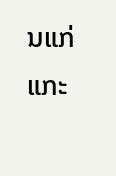ນແກ່ແກະ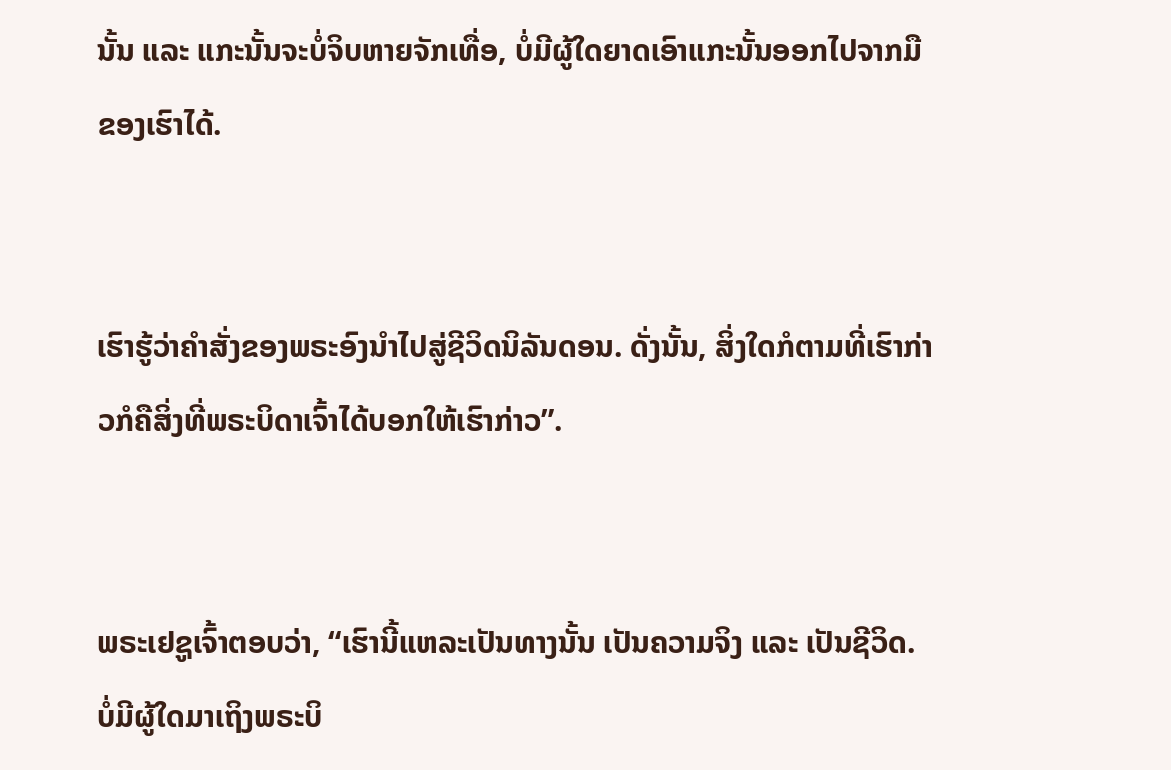ນັ້ນ ແລະ ແກະນັ້ນຈະບໍ່ຈິບຫາຍຈັກເທື່ອ, ບໍ່ມີຜູ້ໃດຍາດເອົາແກະນັ້ນອອກໄປຈາກມືຂອງເຮົາໄດ້.


ເຮົາຮູ້ວ່າຄຳສັ່ງຂອງພຣະອົງນຳໄປສູ່ຊີວິດນິລັນດອນ. ດັ່ງນັ້ນ, ສິ່ງໃດກໍຕາມທີ່ເຮົາກ່າວກໍຄືສິ່ງທີ່ພຣະບິດາເຈົ້າໄດ້ບອກໃຫ້ເຮົາກ່າວ”.


ພຣະເຢຊູເຈົ້າຕອບວ່າ, “ເຮົານີ້ແຫລະເປັນທາງນັ້ນ ເປັນຄວາມຈິງ ແລະ ເປັນຊີວິດ. ບໍ່ມີຜູ້ໃດມາເຖິງພຣະບິ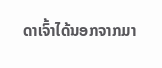ດາເຈົ້າໄດ້ນອກຈາກມາ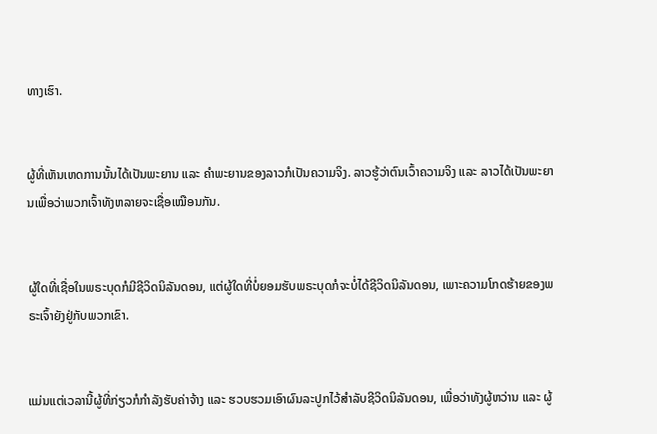ທາງເຮົາ.


ຜູ້ທີ່ເຫັນເຫດການນັ້ນໄດ້ເປັນພະຍານ ແລະ ຄຳພະຍານຂອງລາວກໍເປັນຄວາມຈິງ. ລາວຮູ້ວ່າຕົນເວົ້າຄວາມຈິງ ແລະ ລາວໄດ້ເປັນພະຍານເພື່ອວ່າພວກເຈົ້າທັງຫລາຍຈະເຊື່ອເໝືອນກັນ.


ຜູ້ໃດທີ່ເຊື່ອໃນພຣະບຸດກໍມີຊີວິດນິລັນດອນ, ແຕ່ຜູ້ໃດທີ່ບໍ່ຍອມຮັບພຣະບຸດກໍຈະບໍ່ໄດ້ຊີວິດນິລັນດອນ, ເພາະຄວາມໂກດຮ້າຍຂອງພຣະເຈົ້າຍັງຢູ່ກັບພວກເຂົາ.


ແມ່ນແຕ່ເວລານີ້ຜູ້ທີ່ກ່ຽວກໍກຳລັງຮັບຄ່າຈ້າງ ແລະ ຮວບຮວມເອົາຜົນລະປູກໄວ້ສຳລັບຊີວິດນິລັນດອນ, ເພື່ອວ່າທັງຜູ້ຫວ່ານ ແລະ ຜູ້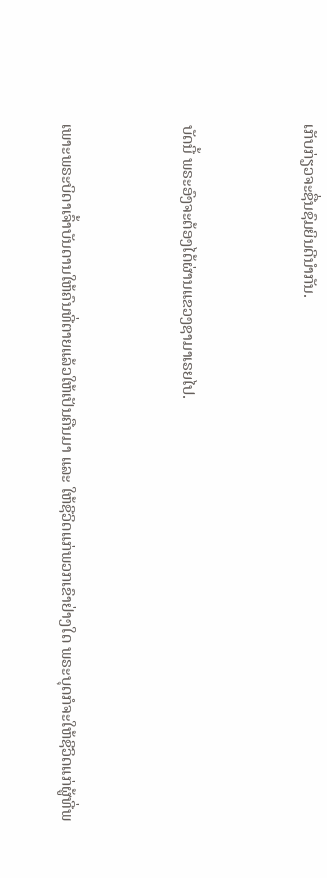ເກັບກ່ຽວຈະຊື່ນຊົມຍິນດີນຳກັນ.


ບັດນີ້ ພຣະອົງຈະຕ້ອງໄດ້ຜ່ານແຂວງຊາມາເຣຍໄປ.


ເພາະພຣະບິດາເຈົ້າບັນດານໃຫ້ຄົນທີ່ຕາຍແລ້ວໃຫ້ເປັນຄືນມາ ແລະ ໃຫ້ຊີວິດແກ່ພວກເຂົາຢ່າງໃດ ພຣະບຸດກໍຈະໃຫ້ຊີວິດແກ່ຜູ້ທີ່ພ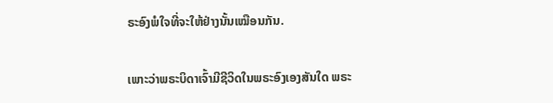ຣະອົງພໍໃຈທີ່ຈະໃຫ້ຢ່າງນັ້ນເໝືອນກັນ.


ເພາະວ່າພຣະບິດາເຈົ້າມີຊີວິດໃນພຣະອົງເອງສັນໃດ ພຣະ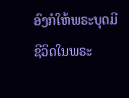ອົງກໍໃຫ້ພຣະບຸດມີຊີວິດໃນພຣະ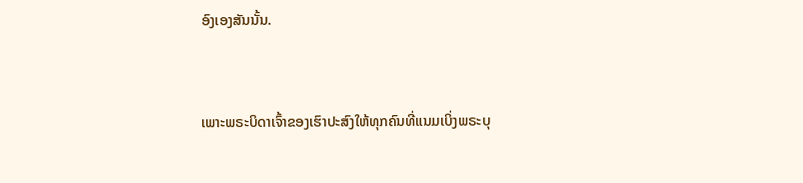ອົງເອງສັນນັ້ນ.


ເພາະພຣະບິດາເຈົ້າຂອງເຮົາປະສົງໃຫ້ທຸກຄົນທີ່ແນມເບິ່ງພຣະບຸ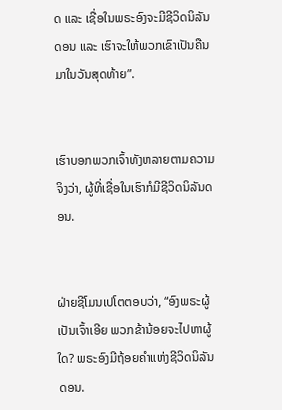ດ ແລະ ເຊື່ອໃນພຣະອົງຈະມີຊີວິດນິລັນດອນ ແລະ ເຮົາຈະໃຫ້ພວກເຂົາເປັນຄືນມາໃນວັນສຸດທ້າຍ”.


ເຮົາບອກພວກເຈົ້າທັງຫລາຍຕາມຄວາມຈິງວ່າ, ຜູ້ທີ່ເຊື່ອໃນເຮົາກໍມີຊີວິດນິລັນດອນ.


ຝ່າຍຊີໂມນເປໂຕຕອບວ່າ, “ອົງພຣະຜູ້ເປັນເຈົ້າເອີຍ ພວກຂ້ານ້ອຍຈະໄປຫາຜູ້ໃດ? ພຣະອົງມີຖ້ອຍຄຳແຫ່ງຊີວິດນິລັນດອນ.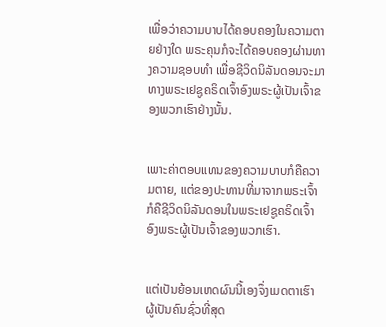ເພື່ອວ່າຄວາມບາບໄດ້ຄອບຄອງໃນຄວາມຕາຍຢ່າງໃດ ພຣະຄຸນກໍຈະໄດ້ຄອບຄອງຜ່ານທາງຄວາມຊອບທຳ ເພື່ອຊີວິດນິລັນດອນຈະມາທາງພຣະເຢຊູຄຣິດເຈົ້າອົງພຣະຜູ້ເປັນເຈົ້າຂອງພວກເຮົາຢ່າງນັ້ນ.


ເພາະຄ່າຕອບແທນຂອງຄວາມບາບກໍຄືຄວາມຕາຍ, ແຕ່ຂອງປະທານທີ່ມາຈາກພຣະເຈົ້າກໍຄືຊີວິດນິລັນດອນໃນພຣະເຢຊູຄຣິດເຈົ້າອົງພຣະຜູ້ເປັນເຈົ້າຂອງພວກເຮົາ.


ແຕ່ເປັນຍ້ອນເຫດຜົນນີ້ເອງຈຶ່ງເມດຕາເຮົາຜູ້ເປັນຄົນຊົ່ວທີ່ສຸດ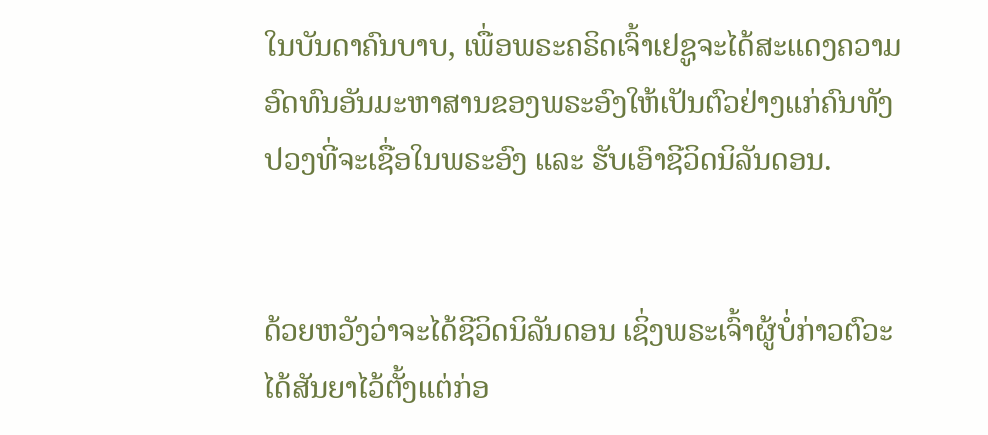ໃນບັນດາຄົນບາບ, ເພື່ອພຣະຄຣິດເຈົ້າເຢຊູຈະໄດ້ສະແດງຄວາມອົດທົນອັນມະຫາສານຂອງພຣະອົງໃຫ້ເປັນຕົວຢ່າງແກ່ຄົນທັງປວງທີ່ຈະເຊື່ອໃນພຣະອົງ ແລະ ຮັບເອົາຊີວິດນິລັນດອນ.


ດ້ວຍຫວັງວ່າຈະໄດ້ຊີວິດນິລັນດອນ ເຊິ່ງພຣະເຈົ້າຜູ້ບໍ່ກ່າວຕົວະໄດ້ສັນຍາໄວ້ຕັ້ງແຕ່ກ່ອ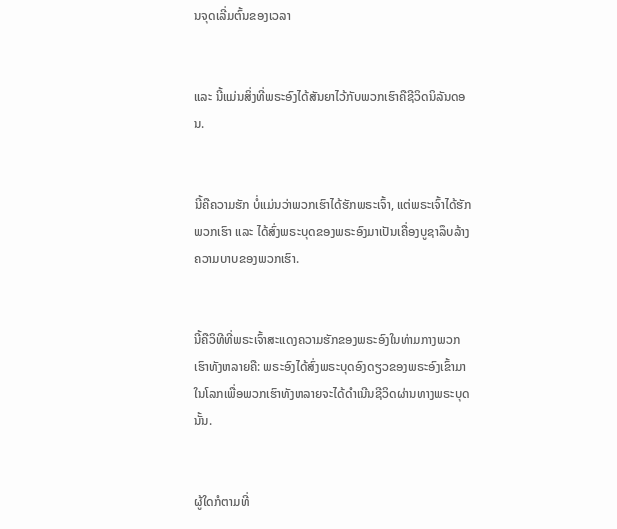ນຈຸດເລີ່ມຕົ້ນຂອງເວລາ


ແລະ ນີ້ແມ່ນສິ່ງທີ່ພຣະອົງໄດ້ສັນຍາໄວ້ກັບພວກເຮົາຄືຊີວິດນິລັນດອນ.


ນີ້ຄືຄວາມຮັກ ບໍ່ແມ່ນວ່າພວກເຮົາໄດ້ຮັກພຣະເຈົ້າ, ແຕ່ພຣະເຈົ້າໄດ້ຮັກພວກເຮົາ ແລະ ໄດ້ສົ່ງພຣະບຸດຂອງພຣະອົງມາເປັນເຄື່ອງບູຊາລຶບລ້າງຄວາມບາບຂອງພວກເຮົາ.


ນີ້ຄືວິທີທີ່ພຣະເຈົ້າສະແດງຄວາມຮັກຂອງພຣະອົງໃນທ່າມກາງພວກເຮົາທັງຫລາຍຄື: ພຣະອົງໄດ້ສົ່ງພຣະບຸດອົງດຽວຂອງພຣະອົງເຂົ້າມາໃນໂລກເພື່ອພວກເຮົາທັງຫລາຍຈະໄດ້ດຳເນີນຊີວິດຜ່ານທາງພຣະບຸດນັ້ນ.


ຜູ້ໃດກໍຕາມທີ່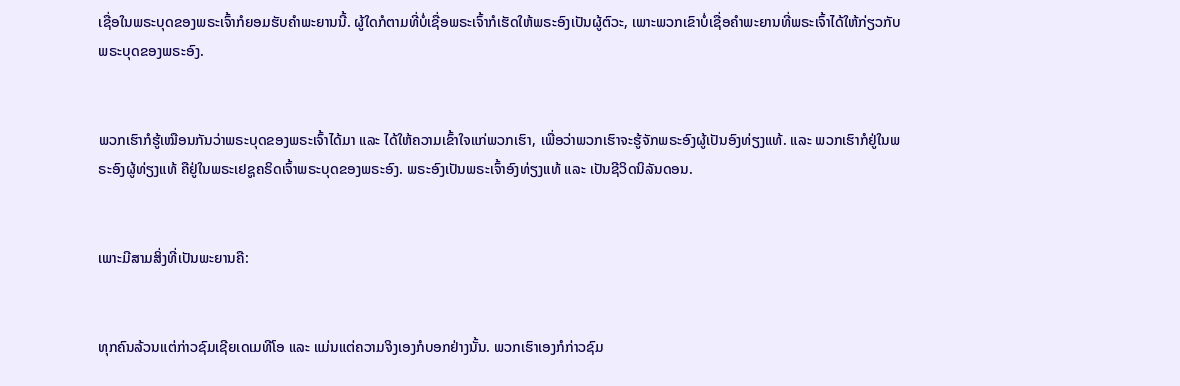ເຊື່ອໃນພຣະບຸດຂອງພຣະເຈົ້າກໍຍອມຮັບຄຳພະຍານນີ້. ຜູ້ໃດກໍຕາມທີ່ບໍ່ເຊື່ອພຣະເຈົ້າກໍເຮັດໃຫ້ພຣະອົງເປັນຜູ້ຕົວະ, ເພາະພວກເຂົາບໍ່ເຊື່ອຄຳພະຍານທີ່ພຣະເຈົ້າໄດ້ໃຫ້ກ່ຽວກັບພຣະບຸດຂອງພຣະອົງ.


ພວກເຮົາກໍຮູ້ເໝືອນກັນວ່າພຣະບຸດຂອງພຣະເຈົ້າໄດ້ມາ ແລະ ໄດ້ໃຫ້ຄວາມເຂົ້າໃຈແກ່ພວກເຮົາ, ເພື່ອວ່າພວກເຮົາຈະຮູ້ຈັກພຣະອົງຜູ້ເປັນອົງທ່ຽງແທ້. ແລະ ພວກເຮົາກໍຢູ່ໃນພຣະອົງຜູ້ທ່ຽງແທ້ ຄືຢູ່ໃນພຣະເຢຊູຄຣິດເຈົ້າພຣະບຸດຂອງພຣະອົງ. ພຣະອົງເປັນພຣະເຈົ້າອົງທ່ຽງແທ້ ແລະ ເປັນຊີວິດນິລັນດອນ.


ເພາະມີສາມສິ່ງທີ່ເປັນພະຍານຄື:


ທຸກຄົນລ້ວນແຕ່ກ່າວຊົມເຊີຍເດເມທີໂອ ແລະ ແມ່ນແຕ່ຄວາມຈິງເອງກໍບອກຢ່າງນັ້ນ. ພວກເຮົາເອງກໍກ່າວຊົມ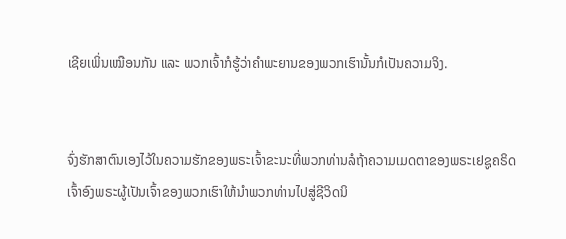ເຊີຍເພິ່ນເໝືອນກັນ ແລະ ພວກເຈົ້າກໍຮູ້ວ່າຄຳພະຍານຂອງພວກເຮົານັ້ນກໍເປັນຄວາມຈິງ.


ຈົ່ງຮັກສາຕົນເອງໄວ້ໃນຄວາມຮັກຂອງພຣະເຈົ້າຂະນະທີ່ພວກທ່ານລໍຖ້າຄວາມເມດຕາຂອງພຣະເຢຊູຄຣິດເຈົ້າອົງພຣະຜູ້ເປັນເຈົ້າຂອງພວກເຮົາໃຫ້ນຳພວກທ່ານໄປສູ່ຊີວິດນິ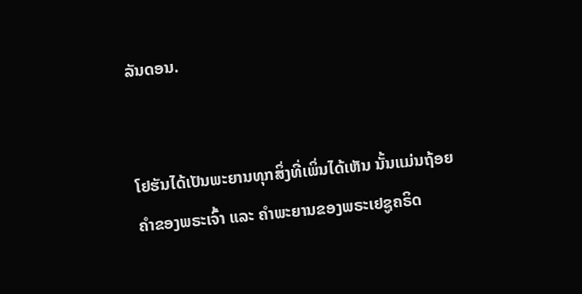ລັນດອນ.


ໂຢຮັນໄດ້ເປັນພະຍານທຸກສິ່ງທີ່ເພິ່ນໄດ້ເຫັນ ນັ້ນແມ່ນຖ້ອຍຄຳຂອງພຣະເຈົ້າ ແລະ ຄຳພະຍານຂອງພຣະເຢຊູຄຣິດ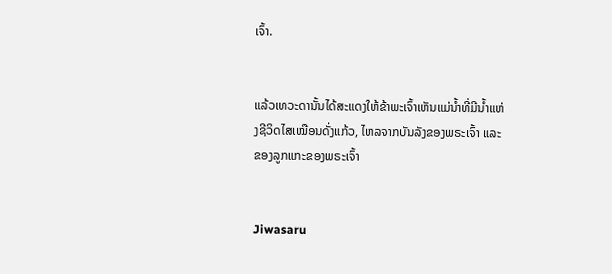ເຈົ້າ.


ແລ້ວເທວະດານັ້ນໄດ້ສະແດງໃຫ້ຂ້າພະເຈົ້າເຫັນແມ່ນ້ຳທີ່ມີນ້ຳແຫ່ງຊີວິດໄສເໝືອນດັ່ງແກ້ວ, ໄຫລຈາກບັນລັງຂອງພຣະເຈົ້າ ແລະ ຂອງລູກແກະຂອງພຣະເຈົ້າ


Jiwasaru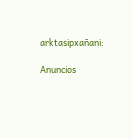arktasipxañani:

Anuncios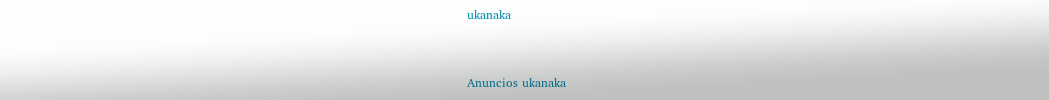ukanaka


Anuncios ukanaka